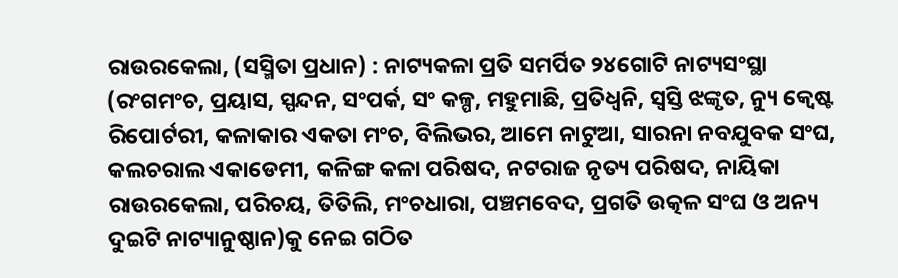ରାଉରକେଲା, (ସସ୍ମିତା ପ୍ରଧାନ) : ନାଟ୍ୟକଳା ପ୍ରତି ସମର୍ପିତ ୨୪ଗୋଟି ନାଟ୍ୟସଂସ୍ଥା (ରଂଗମଂଚ, ପ୍ରୟାସ, ସ୍ପନ୍ଦନ, ସଂପର୍କ, ସଂ କଳ୍ପ, ମହୁମାଛି, ପ୍ରତିଧ୍ବନି, ସ୍ବସ୍ତି ଝଙ୍କୃତ, ନ୍ୟୁ କ୍ବେଷ୍ଟ ରିପୋର୍ଟରୀ, କଳାକାର ଏକତା ମଂଚ, ବିଲିଭର, ଆମେ ନାଟୁଆ, ସାରନା ନବଯୁବକ ସଂଘ, କଲଚରାଲ ଏକାଡେମୀ, କଳିଙ୍ଗ କଳା ପରିଷଦ, ନଟରାଜ ନୃତ୍ୟ ପରିଷଦ, ନାୟିକା ରାଉରକେଲା, ପରିଚୟ, ତିତିଲି, ମଂଚଧାରା, ପଞ୍ଚମବେଦ, ପ୍ରଗତି ଉତ୍କଳ ସଂଘ ଓ ଅନ୍ୟ ଦୁଇଟି ନାଟ୍ୟାନୁଷ୍ଠାନ)କୁ ନେଇ ଗଠିତ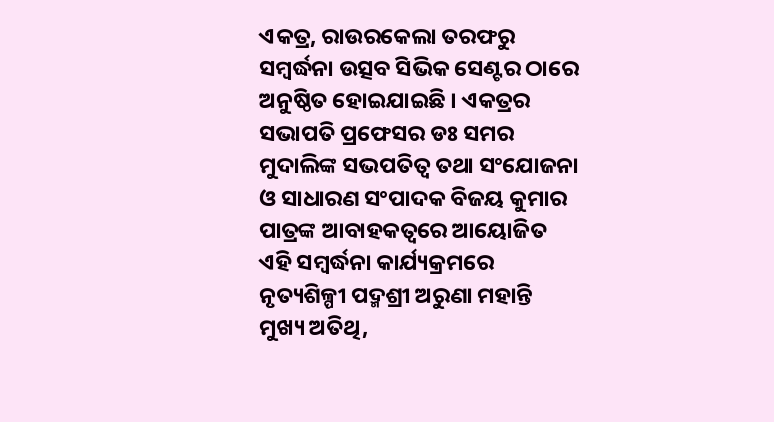ଏକତ୍ର, ରାଉରକେଲା ତରଫରୁ ସମ୍ବର୍ଦ୍ଧନା ଉତ୍ସବ ସିଭିକ ସେଣ୍ଟର ଠାରେ ଅନୁଷ୍ଠିତ ହୋଇଯାଇଛି । ଏକତ୍ରର ସଭାପତି ପ୍ରଫେସର ଡଃ ସମର ମୁଦାଲିଙ୍କ ସଭପତିତ୍ବ ତଥା ସଂଯୋଜନା ଓ ସାଧାରଣ ସଂପାଦକ ବିଜୟ କୁମାର ପାତ୍ରଙ୍କ ଆବାହକତ୍ବରେ ଆୟୋଜିତ ଏହି ସମ୍ବର୍ଦ୍ଧନା କାର୍ଯ୍ୟକ୍ରମରେ ନୃତ୍ୟଶିଳ୍ପୀ ପଦ୍ମଶ୍ରୀ ଅରୁଣା ମହାନ୍ତି ମୁଖ୍ୟ ଅତିଥି,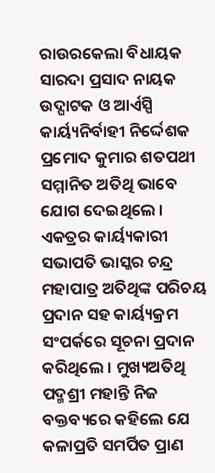ରାଉରକେଲା ବିଧାୟକ ସାରଦା ପ୍ରସାଦ ନାୟକ ଉଦ୍ଘାଟକ ଓ ଆର୍ଏସ୍ପି କାର୍ୟ୍ୟନିର୍ବାହୀ ନିର୍ଦ୍ଦେଶକ ପ୍ରମୋଦ କୁମାର ଶତପଥୀ ସମ୍ମାନିତ ଅତିଥି ଭାବେ ଯୋଗ ଦେଇଥିଲେ । ଏକତ୍ରର କାର୍ୟ୍ୟକାରୀ ସଭାପତି ଭାସ୍କର ଚନ୍ଦ୍ର ମହାପାତ୍ର ଅତିଥିଙ୍କ ପରିଚୟ ପ୍ରଦାନ ସହ କାର୍ୟ୍ୟକ୍ରମ ସଂପର୍କରେ ସୂଚନା ପ୍ରଦାନ କରିଥିଲେ । ମୁଖ୍ୟଅତିଥି ପଦ୍ମଶ୍ରୀ ମହାନ୍ତି ନିଜ ବକ୍ତବ୍ୟରେ କହିଲେ ଯେ କଳାପ୍ରତି ସମର୍ପିତ ପ୍ରାଣ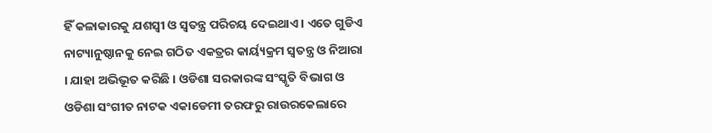ହିଁ କଳାକାରକୁ ଯଶସ୍ବୀ ଓ ସ୍ବତନ୍ତ୍ର ପରିଚୟ ଦେଇଥାଏ । ଏତେ ଗୁଡିଏ ନାଟ୍ୟାନୁଷ୍ଠାନକୁ ନେଇ ଗଠିତ ଏକତ୍ରର କାର୍ୟ୍ୟକ୍ରମ ସ୍ବତନ୍ତ୍ର ଓ ନିଆରା । ଯାହା ଅଭିଭୂତ କରିଛି । ଓଡିଶା ସରକାରଙ୍କ ସଂସ୍କୃତି ବିଭାଗ ଓ ଓଡିଶା ସଂଗୀତ ନାଟକ ଏକାଡେମୀ ତରଫରୁ ରାଉରକେଲାରେ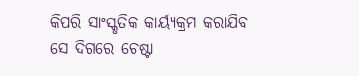କିପରି ସାଂସ୍କୃତିକ କାର୍ୟ୍ୟକ୍ରମ କରାଯିବ ସେ ଦିଗରେ ଚେଷ୍ଟା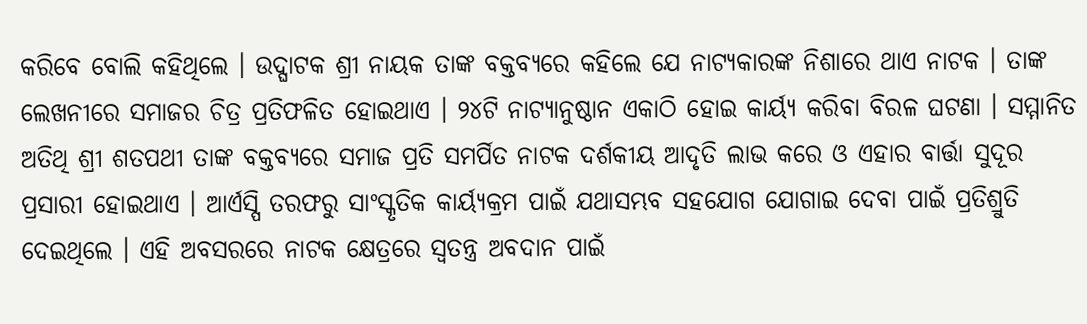କରିବେ ବୋଲି କହିଥିଲେ । ଉଦ୍ଘାଟକ ଶ୍ରୀ ନାୟକ ତାଙ୍କ ବକ୍ତବ୍ୟରେ କହିଲେ ଯେ ନାଟ୍ୟକାରଙ୍କ ନିଶାରେ ଥାଏ ନାଟକ । ତାଙ୍କ ଲେଖନୀରେ ସମାଜର ଚିତ୍ର ପ୍ରତିଫଳିତ ହୋଇଥାଏ । ୨୪ଟି ନାଟ୍ୟାନୁଷ୍ଠାନ ଏକାଠି ହୋଇ କାର୍ୟ୍ୟ କରିବା ବିରଳ ଘଟଣା । ସମ୍ମାନିତ ଅତିଥି ଶ୍ରୀ ଶତପଥୀ ତାଙ୍କ ବକ୍ତବ୍ୟରେ ସମାଜ ପ୍ରତି ସମର୍ପିତ ନାଟକ ଦର୍ଶକୀୟ ଆଦୃତି ଲାଭ କରେ ଓ ଏହାର ବାର୍ତ୍ତା ସୁଦୂର ପ୍ରସାରୀ ହୋଇଥାଏ । ଆର୍ଏସ୍ପି ତରଫରୁ ସାଂସ୍କୃତିକ କାର୍ୟ୍ୟକ୍ରମ ପାଇଁ ଯଥାସମ୍ଭବ ସହଯୋଗ ଯୋଗାଇ ଦେବା ପାଇଁ ପ୍ରତିଶ୍ରୁତି ଦେଇଥିଲେ । ଏହି ଅବସରରେ ନାଟକ କ୍ଷେତ୍ରରେ ସ୍ବତନ୍ତ୍ର ଅବଦାନ ପାଇଁ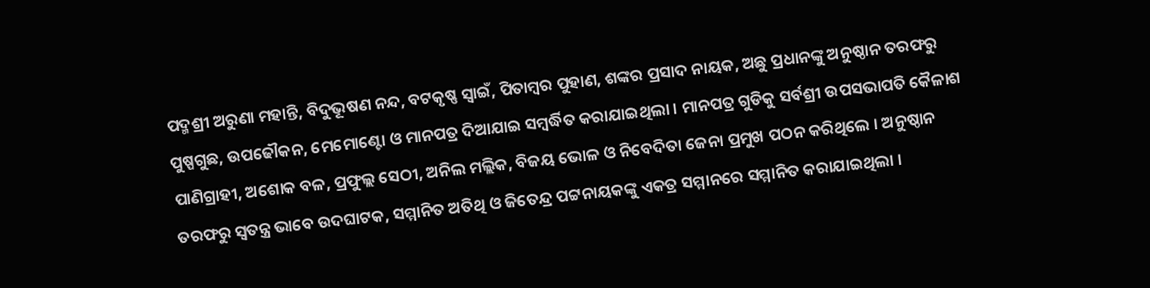ପଦ୍ମଶ୍ରୀ ଅରୁଣା ମହାନ୍ତି, ବିଦୁଭୂଷଣ ନନ୍ଦ, ବଟକୃଷ୍ଣ ସ୍ବାଇଁ, ପିତାମ୍ବର ପୁହାଣ, ଶଙ୍କର ପ୍ରସାଦ ନାୟକ, ଅଛୁ ପ୍ରଧାନଙ୍କୁ ଅନୁଷ୍ଠାନ ତରଫରୁ ପୁଷ୍ପଗୁଛ, ଉପଢୌକନ, ମେମୋଣ୍ଟୋ ଓ ମାନପତ୍ର ଦିଆଯାଇ ସମ୍ବର୍ଦ୍ଧିତ କରାଯାଇଥିଲା । ମାନପତ୍ର ଗୁଡିକୁ ସର୍ବଶ୍ରୀ ଉପସଭାପତି କୈଳାଶ ପାଣିଗ୍ରାହୀ, ଅଶୋକ ବଳ, ପ୍ରଫୁଲ୍ଲ ସେଠୀ, ଅନିଲ ମଲ୍ଲିକ, ବିଜୟ ଭୋଳ ଓ ନିବେଦିତା ଜେନା ପ୍ରମୁଖ ପଠନ କରିଥିଲେ । ଅନୁଷ୍ଠାନ ତରଫରୁ ସ୍ବତନ୍ତ୍ର ଭାବେ ଉଦଘାଟକ, ସମ୍ମାନିତ ଅତିଥି ଓ ଜିତେନ୍ଦ୍ର ପଟ୍ଟନାୟକଙ୍କୁ ଏକତ୍ର ସମ୍ମାନରେ ସମ୍ମାନିତ କରାଯାଇଥିଲା ।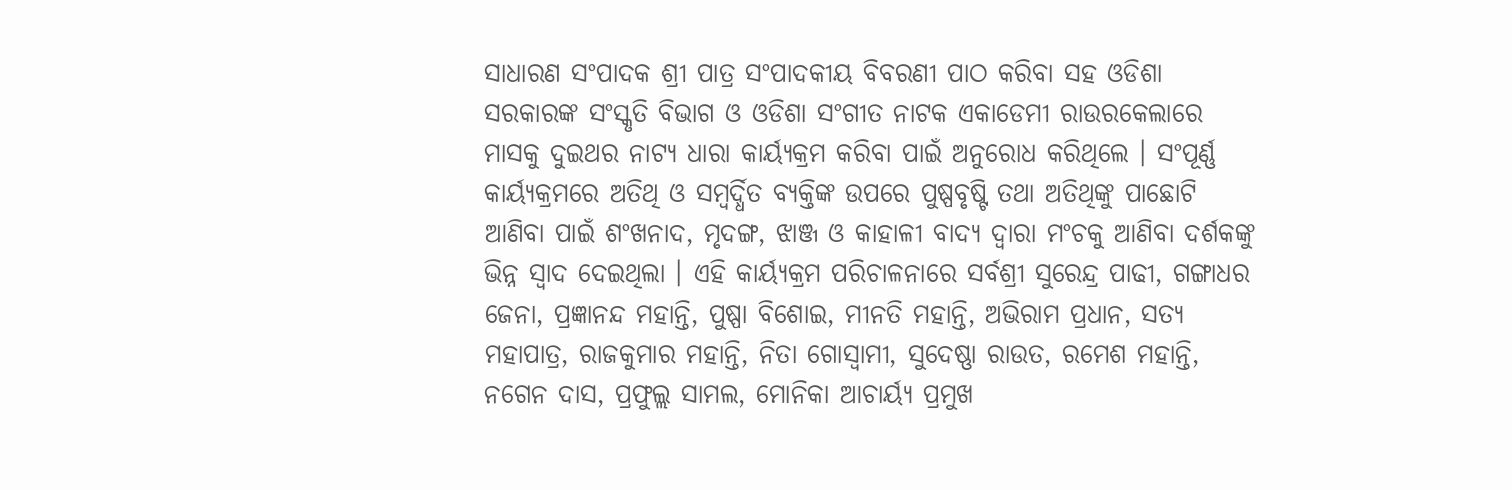ସାଧାରଣ ସଂପାଦକ ଶ୍ରୀ ପାତ୍ର ସଂପାଦକୀୟ ବିବରଣୀ ପାଠ କରିବା ସହ ଓଡିଶା ସରକାରଙ୍କ ସଂସ୍କୃତି ବିଭାଗ ଓ ଓଡିଶା ସଂଗୀତ ନାଟକ ଏକାଡେମୀ ରାଉରକେଲାରେ ମାସକୁ ଦୁଇଥର ନାଟ୍ୟ ଧାରା କାର୍ୟ୍ୟକ୍ରମ କରିବା ପାଇଁ ଅନୁରୋଧ କରିଥିଲେ । ସଂପୂର୍ଣ୍ଣ କାର୍ୟ୍ୟକ୍ରମରେ ଅତିଥି ଓ ସମ୍ବର୍ଦ୍ଧିତ ବ୍ୟକ୍ତିଙ୍କ ଉପରେ ପୁଷ୍ପବୃଷ୍ଟି ତଥା ଅତିଥିଙ୍କୁ ପାଛୋଟି ଆଣିବା ପାଇଁ ଶଂଖନାଦ, ମୃଦଙ୍ଗ, ଝାଞ୍ଜ ଓ କାହାଳୀ ବାଦ୍ୟ ଦ୍ବାରା ମଂଚକୁ ଆଣିବା ଦର୍ଶକଙ୍କୁ ଭିନ୍ନ ସ୍ବାଦ ଦେଇଥିଲା । ଏହି କାର୍ୟ୍ୟକ୍ରମ ପରିଚାଳନାରେ ସର୍ବଶ୍ରୀ ସୁରେନ୍ଦ୍ର ପାଢୀ, ଗଙ୍ଗାଧର ଜେନା, ପ୍ରଜ୍ଞାନନ୍ଦ ମହାନ୍ତି, ପୁଷ୍ପା ବିଶୋଇ, ମୀନତି ମହାନ୍ତି, ଅଭିରାମ ପ୍ରଧାନ, ସତ୍ୟ ମହାପାତ୍ର, ରାଜକୁମାର ମହାନ୍ତି, ନିତା ଗୋସ୍ବାମୀ, ସୁଦେଷ୍ଣା ରାଉତ, ରମେଶ ମହାନ୍ତି, ନଗେନ ଦାସ, ପ୍ରଫୁଲ୍ଲ ସାମଲ, ମୋନିକା ଆଚାର୍ୟ୍ୟ ପ୍ରମୁଖ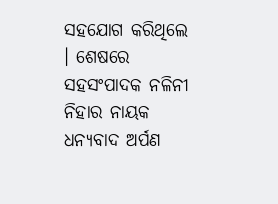ସହଯୋଗ କରିଥିଲେ । ଶେଷରେ ସହସଂପାଦକ ନଳିନୀ ନିହାର ନାୟକ ଧନ୍ୟବାଦ ଅର୍ପଣ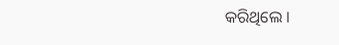କରିଥିଲେ ।